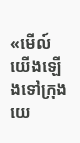«មើល៍ យើងឡើងទៅក្រុងយេ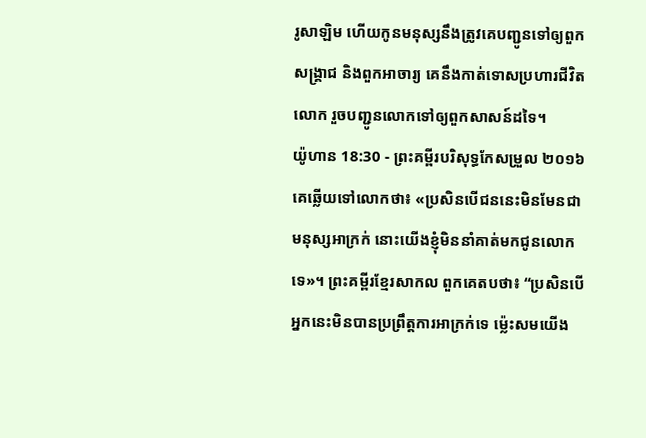រូសាឡិម ហើយកូនមនុស្សនឹងត្រូវគេបញ្ជូនទៅឲ្យពួកសង្គ្រាជ និងពួកអាចារ្យ គេនឹងកាត់ទោសប្រហារជីវិតលោក រួចបញ្ជូនលោកទៅឲ្យពួកសាសន៍ដទៃ។
យ៉ូហាន 18:30 - ព្រះគម្ពីរបរិសុទ្ធកែសម្រួល ២០១៦ គេឆ្លើយទៅលោកថា៖ «ប្រសិនបើជននេះមិនមែនជាមនុស្សអាក្រក់ នោះយើងខ្ញុំមិននាំគាត់មកជូនលោកទេ»។ ព្រះគម្ពីរខ្មែរសាកល ពួកគេតបថា៖ “ប្រសិនបើអ្នកនេះមិនបានប្រព្រឹត្តការអាក្រក់ទេ ម្ល៉េះសមយើង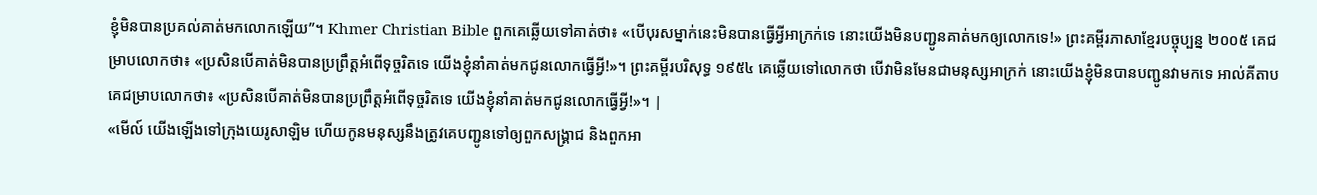ខ្ញុំមិនបានប្រគល់គាត់មកលោកឡើយ”។ Khmer Christian Bible ពួកគេឆ្លើយទៅគាត់ថា៖ «បើបុរសម្នាក់នេះមិនបានធ្វើអ្វីអាក្រក់ទេ នោះយើងមិនបញ្ជូនគាត់មកឲ្យលោកទេ!» ព្រះគម្ពីរភាសាខ្មែរបច្ចុប្បន្ន ២០០៥ គេជម្រាបលោកថា៖ «ប្រសិនបើគាត់មិនបានប្រព្រឹត្តអំពើទុច្ចរិតទេ យើងខ្ញុំនាំគាត់មកជូនលោកធ្វើអ្វី!»។ ព្រះគម្ពីរបរិសុទ្ធ ១៩៥៤ គេឆ្លើយទៅលោកថា បើវាមិនមែនជាមនុស្សអាក្រក់ នោះយើងខ្ញុំមិនបានបញ្ជូនវាមកទេ អាល់គីតាប គេជម្រាបលោកថា៖ «ប្រសិនបើគាត់មិនបានប្រព្រឹត្ដអំពើទុច្ចរិតទេ យើងខ្ញុំនាំគាត់មកជូនលោកធ្វើអ្វី!»។ |
«មើល៍ យើងឡើងទៅក្រុងយេរូសាឡិម ហើយកូនមនុស្សនឹងត្រូវគេបញ្ជូនទៅឲ្យពួកសង្គ្រាជ និងពួកអា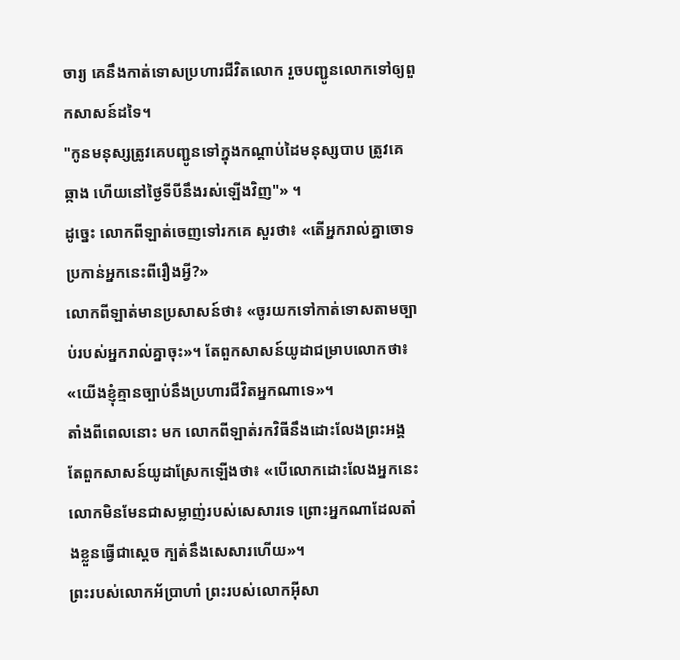ចារ្យ គេនឹងកាត់ទោសប្រហារជីវិតលោក រួចបញ្ជូនលោកទៅឲ្យពួកសាសន៍ដទៃ។
"កូនមនុស្សត្រូវគេបញ្ជូនទៅក្នុងកណ្តាប់ដៃមនុស្សបាប ត្រូវគេឆ្កាង ហើយនៅថ្ងៃទីបីនឹងរស់ឡើងវិញ"» ។
ដូច្នេះ លោកពីឡាត់ចេញទៅរកគេ សួរថា៖ «តើអ្នករាល់គ្នាចោទប្រកាន់អ្នកនេះពីរឿងអ្វី?»
លោកពីឡាត់មានប្រសាសន៍ថា៖ «ចូរយកទៅកាត់ទោសតាមច្បាប់របស់អ្នករាល់គ្នាចុះ»។ តែពួកសាសន៍យូដាជម្រាបលោកថា៖ «យើងខ្ញុំគ្មានច្បាប់នឹងប្រហារជីវិតអ្នកណាទេ»។
តាំងពីពេលនោះ មក លោកពីឡាត់រកវិធីនឹងដោះលែងព្រះអង្គ តែពួកសាសន៍យូដាស្រែកឡើងថា៖ «បើលោកដោះលែងអ្នកនេះ លោកមិនមែនជាសម្លាញ់របស់សេសារទេ ព្រោះអ្នកណាដែលតាំងខ្លួនធ្វើជាស្តេច ក្បត់នឹងសេសារហើយ»។
ព្រះរបស់លោកអ័ប្រាហាំ ព្រះរបស់លោកអ៊ីសា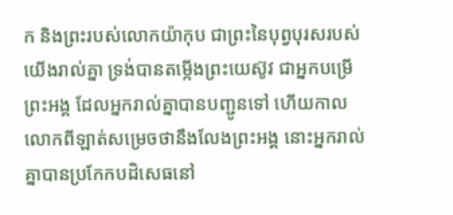ក និងព្រះរបស់លោកយ៉ាកុប ជាព្រះនៃបុព្វបុរសរបស់យើងរាល់គ្នា ទ្រង់បានតម្កើងព្រះយេស៊ូវ ជាអ្នកបម្រើព្រះអង្គ ដែលអ្នករាល់គ្នាបានបញ្ជូនទៅ ហើយកាលលោកពីឡាត់សម្រេចថានឹងលែងព្រះអង្គ នោះអ្នករាល់គ្នាបានប្រកែកបដិសេធនៅ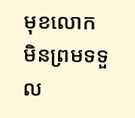មុខលោក មិនព្រមទទួល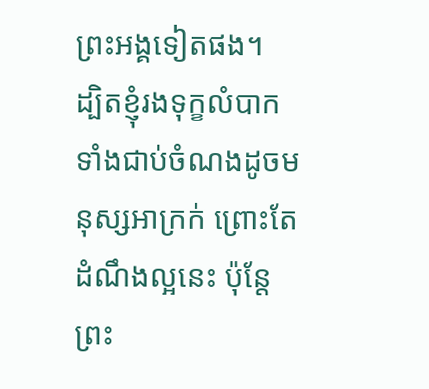ព្រះអង្គទៀតផង។
ដ្បិតខ្ញុំរងទុក្ខលំបាក ទាំងជាប់ចំណងដូចមនុស្សអាក្រក់ ព្រោះតែដំណឹងល្អនេះ ប៉ុន្តែ ព្រះ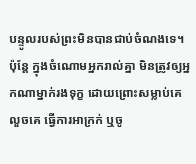បន្ទូលរបស់ព្រះមិនបានជាប់ចំណងទេ។
ប៉ុន្ដែ ក្នុងចំណោមអ្នករាល់គ្នា មិនត្រូវឲ្យអ្នកណាម្នាក់រងទុក្ខ ដោយព្រោះសម្លាប់គេ លួចគេ ធ្វើការអាក្រក់ ឬចូ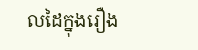លដៃក្នុងរឿង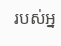របស់អ្ន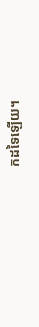កដទៃឡើយ។